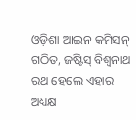ଓଡ଼ିଶା ଆଇନ କମିସନ୍ ଗଠିତ, ଜଷ୍ଟିସ୍ ବିଶ୍ବନାଥ ରଥ ହେଲେ ଏହାର ଅଧ୍ୟକ୍ଷ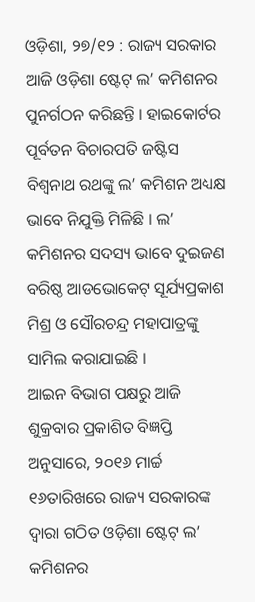ଓଡ଼ିଶା, ୨୭/୧୨ : ରାଜ୍ୟ ସରକାର ଆଜି ଓଡ଼ିଶା ଷ୍ଟେଟ୍ ଲ’ କମିଶନର ପୁନର୍ଗଠନ କରିଛନ୍ତି । ହାଇକୋର୍ଟର ପୂର୍ବତନ ବିଚାରପତି ଜଷ୍ଟିସ ବିଶ୍ୱନାଥ ରଥଙ୍କୁ ଲ’ କମିଶନ ଅଧ୍ୟକ୍ଷ ଭାବେ ନିଯୁକ୍ତି ମିଳିଛି । ଲ’ କମିଶନର ସଦସ୍ୟ ଭାବେ ଦୁଇଜଣ ବରିଷ୍ଠ ଆଡଭୋକେଟ୍ ସୂର୍ଯ୍ୟପ୍ରକାଶ ମିଶ୍ର ଓ ସୌରଚନ୍ଦ୍ର ମହାପାତ୍ରଙ୍କୁ ସାମିଲ କରାଯାଇଛି ।
ଆଇନ ବିଭାଗ ପକ୍ଷରୁ ଆଜି ଶୁକ୍ରବାର ପ୍ରକାଶିତ ବିଜ୍ଞପ୍ତି ଅନୁସାରେ, ୨୦୧୬ ମାର୍ଚ୍ଚ ୧୬ତାରିଖରେ ରାଜ୍ୟ ସରକାରଙ୍କ ଦ୍ୱାରା ଗଠିତ ଓଡ଼ିଶା ଷ୍ଟେଟ୍ ଲ’ କମିଶନର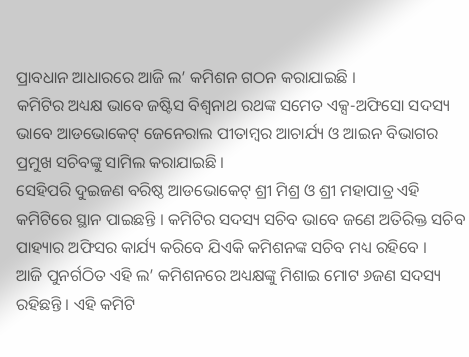ପ୍ରାବଧାନ ଆଧାରରେ ଆଜି ଲ’ କମିଶନ ଗଠନ କରାଯାଇଛି ।
କମିଟିର ଅଧ୍ୟକ୍ଷ ଭାବେ ଜଷ୍ଟିସ ବିଶ୍ୱନାଥ ରଥଙ୍କ ସମେତ ଏକ୍ସ-ଅଫିସୋ ସଦସ୍ୟ ଭାବେ ଆଡଭୋକେଟ୍ ଜେନେରାଲ ପୀତାମ୍ବର ଆଚାର୍ଯ୍ୟ ଓ ଆଇନ ବିଭାଗର ପ୍ରମୁଖ ସଚିବଙ୍କୁ ସାମିଲ କରାଯାଇଛି ।
ସେହିପରି ଦୁଇଜଣ ବରିଷ୍ଠ ଆଡଭୋକେଟ୍ ଶ୍ରୀ ମିଶ୍ର ଓ ଶ୍ରୀ ମହାପାତ୍ର ଏହି କମିଟିରେ ସ୍ଥାନ ପାଇଛନ୍ତି । କମିଟିର ସଦସ୍ୟ ସଚିବ ଭାବେ ଜଣେ ଅତିରିକ୍ତ ସଚିବ ପାହ୍ୟାର ଅଫିସର କାର୍ଯ୍ୟ କରିବେ ଯିଏକି କମିଶନଙ୍କ ସଚିବ ମଧ୍ୟ ରହିବେ ।
ଆଜି ପୁନର୍ଗଠିତ ଏହି ଲ’ କମିଶନରେ ଅଧ୍ୟକ୍ଷଙ୍କୁ ମିଶାଇ ମୋଟ ୬ଜଣ ସଦସ୍ୟ ରହିଛନ୍ତି । ଏହି କମିଟି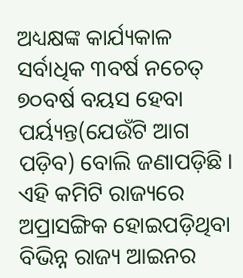ଅଧ୍ୟକ୍ଷଙ୍କ କାର୍ଯ୍ୟକାଳ ସର୍ବାଧିକ ୩ବର୍ଷ ନଚେତ୍ ୭୦ବର୍ଷ ବୟସ ହେବା ପର୍ୟ୍ୟନ୍ତ(ଯେଉଁଟି ଆଗ ପଡ଼ିବ) ବୋଲି ଜଣାପଡ଼ିଛି ।
ଏହି କମିଟି ରାଜ୍ୟରେ ଅପ୍ରାସଙ୍ଗିକ ହୋଇପଡ଼ିଥିବା ବିଭିନ୍ନ ରାଜ୍ୟ ଆଇନର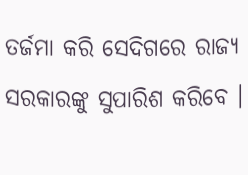ତର୍ଜମା କରି ସେଦିଗରେ ରାଜ୍ୟ ସରକାରଙ୍କୁ ସୁପାରିଶ କରିବେ ।